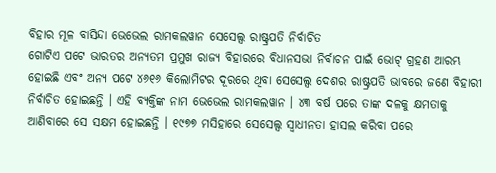ବିହାର ମୂଳ ବାସିନ୍ଦା ଭେଭେଲ ରାମକଲୱାନ ସେସେଲ୍ସ ରାଷ୍ଟ୍ରପତି ନିର୍ବାଚିତ
ଗୋଟିଏ ପଟେ ଭାରତର ଅନ୍ୟତମ ପ୍ରମୁଖ ରାଜ୍ୟ ବିହାରରେ ବିଧାନସଭା ନିର୍ବାଚନ ପାଇଁ ଭୋଟ୍ ଗ୍ରହଣ ଆରମ୍ଭ ହୋଇଛି ଏବଂ ଅନ୍ୟ ପଟେ ୪୬୧୬ କିଲୋମିଟର ଦୂରରେ ଥିବା ସେସେଲ୍ସ ଦେଶର ରାଷ୍ଟ୍ରପତି ଭାବରେ ଜଣେ ବିହାରୀ ନିର୍ବାଚିତ ହୋଇଛନ୍ତି । ଏହି ବ୍ୟକ୍ତିଙ୍କ ନାମ ଭେଭେଲ ରାମକଲୱାନ । ୪୩ ବର୍ଷ ପରେ ତାଙ୍କ ଦଳକୁ କ୍ଷମତାକୁ ଆଣିବାରେ ସେ ସକ୍ଷମ ହୋଇଛନ୍ତି । ୧୯୭୭ ମସିହାରେ ସେସେଲ୍ସ ସ୍ବାଧୀନତା ହାସଲ କରିବା ପରେ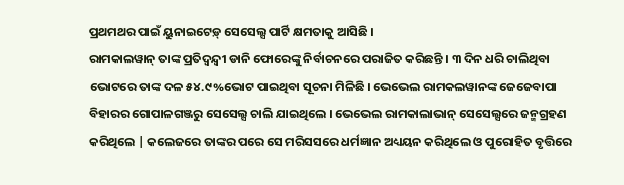ପ୍ରଥମଥର ପାଇଁ ୟୁନାଇଟେଡ଼୍ ସେସେଲ୍ସ ପାର୍ଟି କ୍ଷମତାକୁ ଆସିଛି ।
ରାମକାଲୱାନ୍ ତାଙ୍କ ପ୍ରତିଦ୍ୱନ୍ଦ୍ୱୀ ଡାନି ଫୋରେଙ୍କୁ ନିର୍ବାଚନରେ ପରାଜିତ କରିଛନ୍ତି । ୩ ଦିନ ଧରି ଚାଲିଥିବା ଭୋଟରେ ତାଙ୍କ ଦଳ ୫୪.୯%ଭୋଟ ପାଇଥିବା ସୂଚନା ମିଳିଛି । ଭେଭେଲ ରାମକଲୱାନଙ୍କ ଜେଜେବାପା ବିହାରର ଗୋପାଳଗଞ୍ଜରୁ ସେସେଲ୍ସ ଚାଲି ଯାଇଥିଲେ । ଭେଭେଲ ରାମକାଲାଭାନ୍ ସେସେଲ୍ସରେ ଜନ୍ମଗ୍ରହଣ କରିଥିଲେ | କଲେଜରେ ତାଙ୍କର ପରେ ସେ ମରିସସରେ ଧର୍ମଜ୍ଞାନ ଅଧ୍ୟୟନ କରିଥିଲେ ଓ ପୁରୋହିତ ବୃତ୍ତିରେ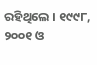ରହିଥିଲେ । ୧୯୯୮, ୨୦୦୧ ଓ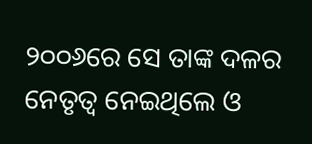୨୦୦୬ରେ ସେ ତାଙ୍କ ଦଳର ନେତୃତ୍ଵ ନେଇଥିଲେ ଓ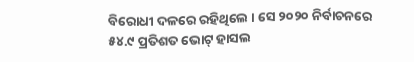ବିରୋଧୀ ଦଳରେ ରହିଥିଲେ । ସେ ୨୦୨୦ ନିର୍ବାଚନରେ ୫୪.୯ ପ୍ରତିଶତ ଭୋଟ୍ ହାସଲ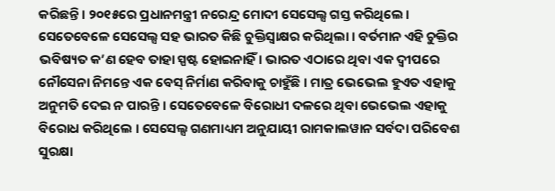କରିଛନ୍ତି। ୨୦୧୫ରେ ପ୍ରଧାନମନ୍ତ୍ରୀ ନରେନ୍ଦ୍ର ମୋଦୀ ସେସେଲ୍ସ ଗସ୍ତ କରିଥିଲେ। ସେତେବେଳେ ସେସେଲ୍ସ ସହ ଭାରତ କିଛି ଚୁକ୍ତିସ୍ବାକ୍ଷର କରିଥିଲା । ବର୍ତମାନ ଏହି ଚୁକ୍ତିର ଭବିଷ୍ୟତ କ’ଣ ହେବ ତାହା ସ୍ପଷ୍ଟ ହୋଇନାହିଁ । ଭାରତ ଏଠାରେ ଥିବା ଏକ ଦ୍ବୀପରେ ନୌସେନା ନିମନ୍ତେ ଏକ ବେସ୍ ନିର୍ମାଣ କରିବାକୁ ଚାହୁଁଛି । ମାତ୍ର ଭେଭେଲ ହୁଏତ ଏହାକୁ ଅନୁମତି ଦେଇ ନ ପାରନ୍ତି । ସେତେବେଳେ ବିରୋଧୀ ଦଳରେ ଥିବା ଭେଭେଲ ଏହାକୁ ବିରୋଧ କରିଥିଲେ । ସେସେଲ୍ସ ଗଣମାଧ୍ୟମ ଅନୁଯାୟୀ ରାମକାଲୱାନ ସର୍ବଦା ପରିବେଶ ସୁରକ୍ଷା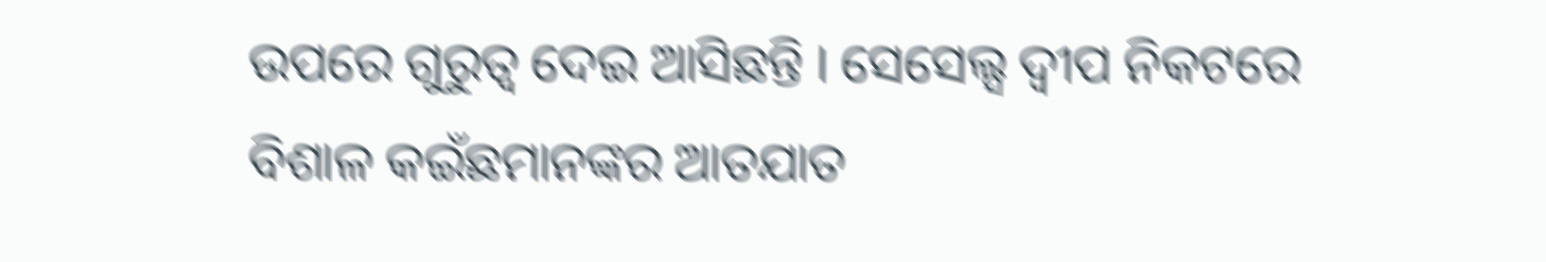ଉପରେ ଗୁରୁତ୍ଵ ଦେଇ ଆସିଛନ୍ତି । ସେସେଲ୍ସ ଦ୍ବୀପ ନିକଟରେ ବିଶାଳ କଇଁଛମାନଙ୍କର ଆତଯାତ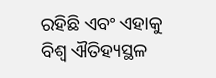ରହିଛି ଏବଂ ଏହାକୁ ବିଶ୍ଵ ଐତିହ୍ୟସ୍ଥଳ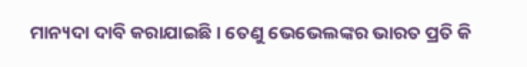ମାନ୍ୟଦା ଦାବି କରାଯାଇଛି । ତେଣୁ ଭେଭେଲଙ୍କର ଭାରତ ପ୍ରତି କି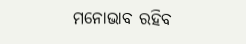ମନୋଭାବ ରହିବ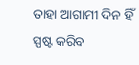ତାହା ଆଗାମୀ ଦିନ ହିଁ ସ୍ପଷ୍ଟ କରିବ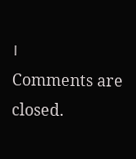।
Comments are closed.